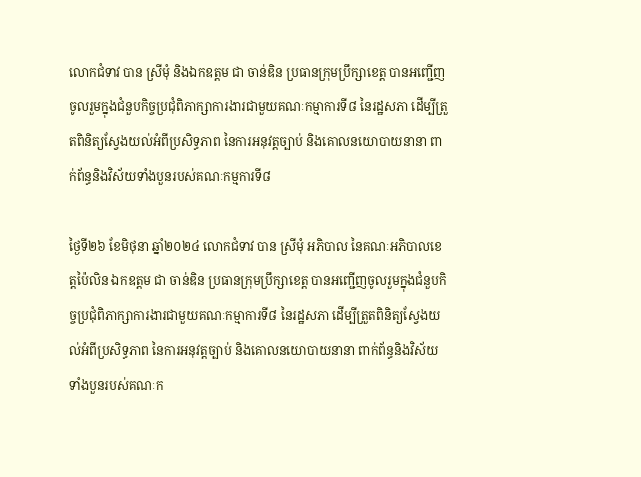លោកជំទាវ បាន ស្រីមុំ និងឯកឧត្តម ជា ចាន់ឌិន ប្រធានក្រុមប្រឹក្សាខេត្ត បានអញ្ជើញចូលរួមក្នុងជំនួបកិច្ចប្រជុំពិភាក្សាការងារជាមួយគណៈកម្មាការទី៨ នៃរដ្ឋសភា ដើម្បីត្រួតពិនិត្យស្វែងយល់អំពីប្រសិទ្ធភាព នៃការអនុវត្តច្បាប់ និងគោលនយោបាយនានា ពាក់ព័ន្ធនិងវិស័យទាំងបួនរបស់គណៈកម្មការទី៨

ថ្ងៃទី២៦ ខែមិថុនា ឆ្នាំ២០២៤ លោកជំទាវ បាន ស្រីមុំ អភិបាល នៃគណៈអភិបាលខេត្តប៉ៃលិន ឯកឧត្តម ជា ចាន់ឌិន ប្រធានក្រុមប្រឹក្សាខេត្ត បានអញ្ជើញចូលរួមក្នុងជំនួបកិច្ចប្រជុំពិភាក្សាការងារជាមួយគណៈកម្មាការទី៨ នៃរដ្ឋសភា ដើម្បីត្រួតពិនិត្យស្វែងយល់អំពីប្រសិទ្ធភាព នៃការអនុវត្តច្បាប់ និងគោលនយោបាយនានា ពាក់ព័ន្ធនិងវិស័យទាំងបួនរបស់គណៈក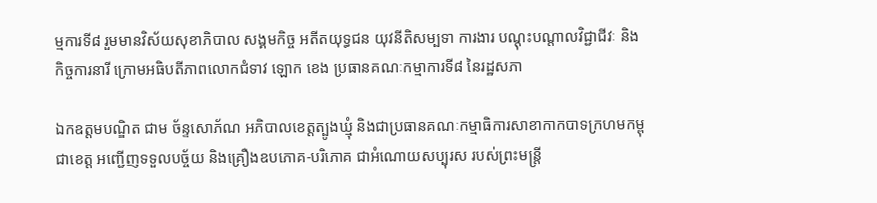ម្មការទី៨ រួមមានវិស័យសុខាភិបាល សង្គមកិច្ច អតីតយុទ្ធជន យុវនីតិសម្បទា ការងារ បណ្តុះបណ្តាលវិជ្ជាជីវៈ និងកិច្ចការនារី ក្រោមអធិបតីភាពលោកជំទាវ ឡោក ខេង ប្រធានគណៈកម្មាការទី៨ នៃរដ្ឋសភា

ឯកឧត្តមបណ្ឌិត ជាម ច័ន្ទសោភ័ណ អភិបាលខេត្តត្បូងឃ្មុំ និងជាប្រធានគណៈកម្មាធិការសាខាកាកបាទក្រហមកម្ពុជាខេត្ត អញ្ជើញទទួលបច្ច័យ និងគ្រឿងឧបភោគ-បរិភោគ ជាអំណោយសប្បុរស របស់ព្រះមន្រ្តី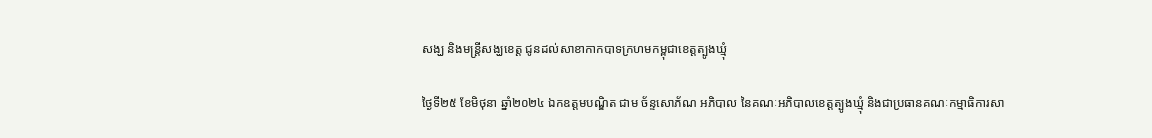សង្ឃ និងមន្រ្តីសង្ឃខេត្ត ជូនដល់សាខាកាកបាទក្រហមកម្ពុជាខេត្តត្បូងឃ្មុំ

ថ្ងៃទី២៥ ខែមិថុនា ឆ្នាំ២០២៤ ឯកឧត្តមបណ្ឌិត ជាម ច័ន្ទសោភ័ណ អភិបាល នៃគណៈអភិបាលខេត្តត្បូងឃ្មុំ និងជាប្រធានគណៈកម្មាធិការសា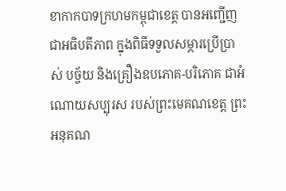ខាកាកបាទក្រហមកម្ពុជាខេត្ត បានអញ្ជើញជាអធិបតីភាព ក្នុងពិធីទទួលសម្ភារប្រើប្រាស់ បច្ច័យ និងគ្រឿងឧបភោគ-បរិភោគ ជាអំណោយសប្បុរស របស់ព្រះមេគណខេត្ត ព្រះអនុគណ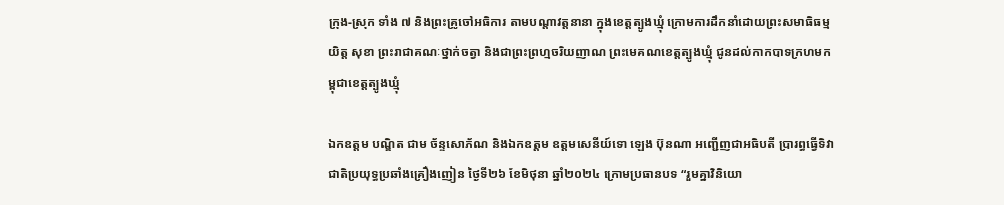ក្រុង-ស្រុក ទាំង ៧ និងព្រះគ្រូចៅអធិការ តាមបណ្តាវត្តនានា ក្នុងខេត្តត្បូងឃ្មុំ ក្រោមការដឹកនាំដោយព្រះសមាធិធម្ម យិត្ត សុខា ព្រះរាជាគណៈថ្នាក់ចត្វា និងជាព្រះព្រហ្មចរិយញាណ ព្រះមេគណខេត្តត្បូងឃ្មុំ ជូនដល់កាកបាទក្រហមកម្ពុជាខេត្តត្បូងឃ្មុំ

ឯកឧត្តម បណ្ឌិត ជាម ច័ន្ទសោភ័ណ និងឯកឧត្តម ឧត្តមសេនីយ៍ទោ ឡេង ប៊ុនណា អញ្ជើញជាអធិបតី ប្រារព្ធធ្វើទិវាជាតិប្រយុទ្ធប្រឆាំងគ្រឿងញៀន ថ្ងៃទី២៦ ខែមិថុនា ឆ្នាំ២០២៤ ក្រោមប្រធានបទ “រួមគ្នាវិនិយោ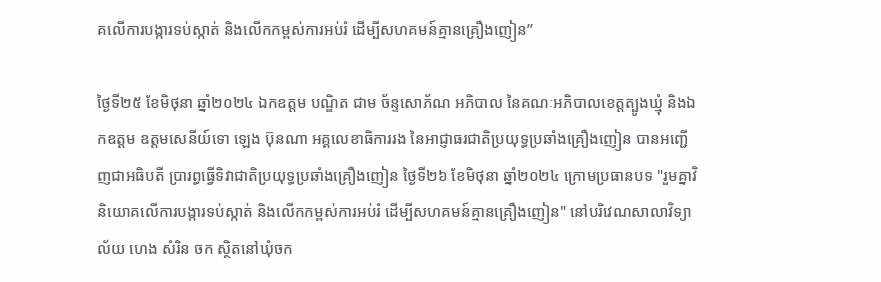គលើការបង្ការទប់ស្កាត់ និងលើកកម្ពស់ការអប់រំ ដើម្បីសហគមន៍គ្មានគ្រឿងញៀន”

ថ្ងៃទី២៥ ខែមិថុនា ឆ្នាំ២០២៤ ឯកឧត្តម បណ្ឌិត ជាម ច័ន្ទសោភ័ណ អភិបាល នៃគណៈអភិបាលខេត្តត្បូងឃ្មុំ និងឯកឧត្តម ឧត្តមសេនីយ៍ទោ ឡេង ប៊ុនណា អគ្គលេខាធិការរង នៃអាជ្ញាធរជាតិប្រយុទ្ធប្រឆាំងគ្រឿងញៀន បានអញ្ជើញជាអធិបតី ប្រារព្ធធ្វើទិវាជាតិប្រយុទ្ធប្រឆាំងគ្រឿងញៀន ថ្ងៃទី២៦ ខែមិថុនា ឆ្នាំ២០២៤ ក្រោមប្រធានបទ "រួមគ្នាវិនិយោគលើការបង្ការទប់ស្កាត់ និងលើកកម្ពស់ការអប់រំ ដើម្បីសហគមន៍គ្មានគ្រឿងញៀន" នៅបរិវេណសាលាវិទ្យាល័យ ហេង សំរិន ចក ស្ថិតនៅឃុំចក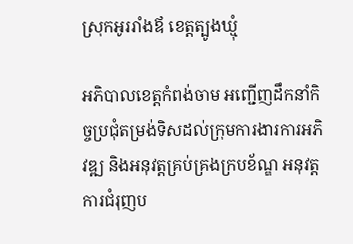ស្រុកអូររាំងឪ ខេត្តត្បូងឃ្មុំ

អភិបាលខេត្តកំពង់ចាម អញ្ជើញដឹកនាំកិច្ចប្រជុំតម្រង់ទិសដល់ក្រុមការងារការអភិវឌ្ឍ និងអនុវត្តគ្រប់គ្រងក្របខ័ណ្ឌ អនុវត្តការជំរុញប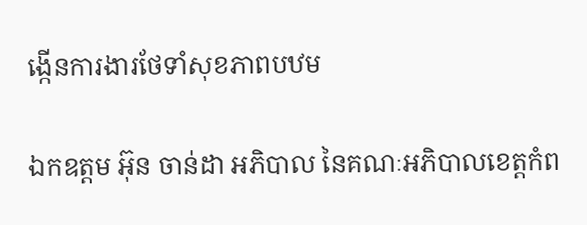ង្កើនការងារថែទាំសុខភាពបឋម

ឯកឧត្តម អ៊ុន ចាន់ដា អភិបាល នៃគណៈអភិបាលខេត្តកំព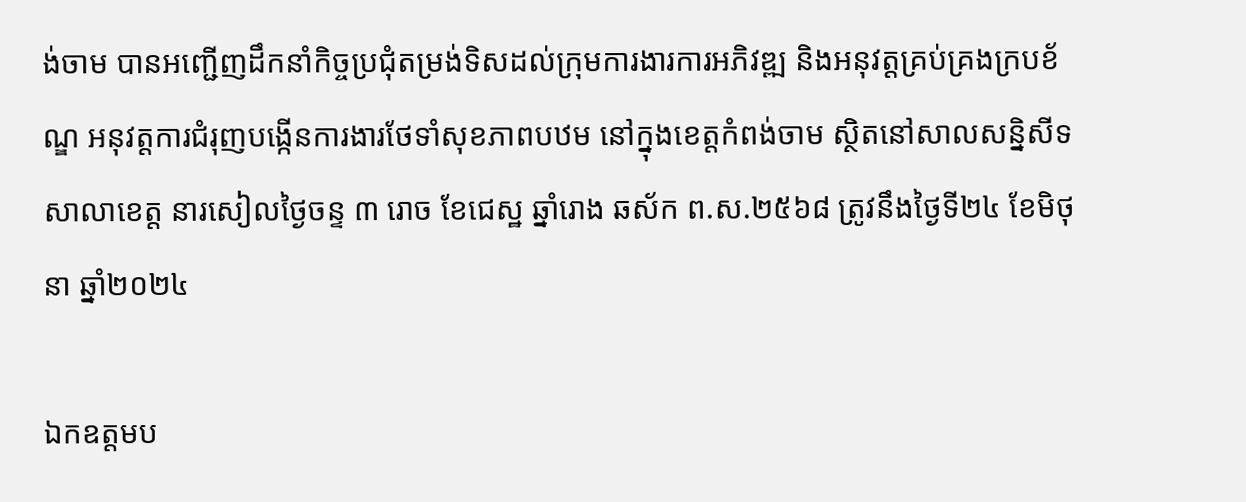ង់ចាម បានអញ្ជើញដឹកនាំកិច្ចប្រជុំតម្រង់ទិសដល់ក្រុមការងារការអភិវឌ្ឍ និងអនុវត្តគ្រប់គ្រងក្របខ័ណ្ឌ អនុវត្តការជំរុញបង្កើនការងារថែទាំសុខភាពបឋម នៅក្នុងខេត្តកំពង់ចាម ស្ថិតនៅសាលសន្និសីទសាលាខេត្ត នារសៀលថ្ងៃចន្ទ ៣ រោច ខែជេស្ឋ ឆ្នាំរោង ឆស័ក ព.ស.២៥៦៨ ត្រូវនឹងថ្ងៃទី២៤ ខែមិថុនា ឆ្នាំ២០២៤

ឯកឧត្តមប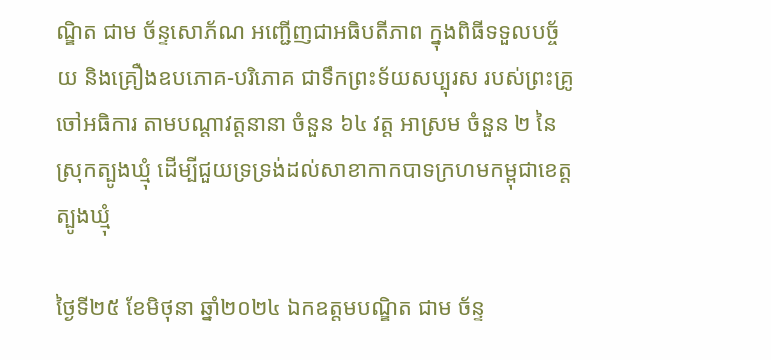ណ្ឌិត ជាម ច័ន្ទសោភ័ណ អញ្ជើញជាអធិបតីភាព ក្នុងពិធីទទួលបច្ច័យ និងគ្រឿងឧបភោគ-បរិភោគ ជាទឹកព្រះទ័យសប្បុរស របស់ព្រះគ្រូចៅអធិការ តាមបណ្តាវត្តនានា ចំនួន ៦៤ វត្ត អាស្រម ចំនួន ២ នៃស្រុកត្បូងឃ្មុំ ដើម្បីជួយទ្រទ្រង់ដល់សាខាកាកបាទក្រហមកម្ពុជាខេត្តត្បូងឃ្មុំ

ថ្ងៃទី២៥ ខែមិថុនា ឆ្នាំ២០២៤ ឯកឧត្តមបណ្ឌិត ជាម ច័ន្ទ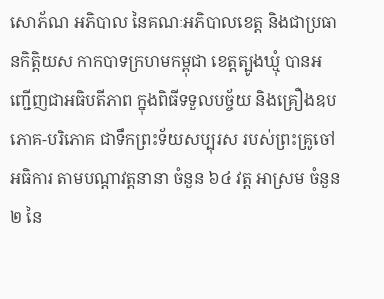សោភ័ណ អភិបាល នៃគណៈអភិបាលខេត្ត និងជាប្រធានកិត្តិយស កាកបាទក្រហមកម្ពុជា ខេត្តត្បូងឃ្មុំ បានអញ្ជើញជាអធិបតីភាព ក្នុងពិធីទទួលបច្ច័យ និងគ្រឿងឧបភោគ-បរិភោគ ជាទឹកព្រះទ័យសប្បុរស របស់ព្រះគ្រូចៅអធិការ តាមបណ្តាវត្តនានា ចំនួន ៦៤ វត្ត អាស្រម ចំនួន ២ នៃ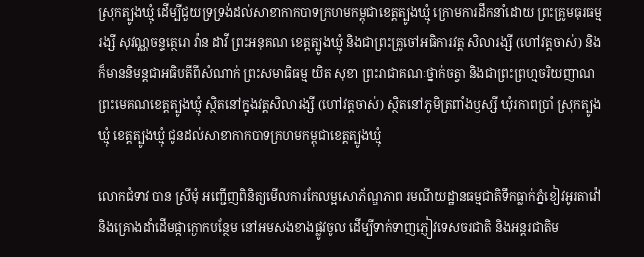ស្រុកត្បូងឃ្មុំ ដើម្បីជួយទ្រទ្រង់ដល់សាខាកាកបាទក្រហមកម្ពុជាខេត្តត្បូងឃ្មុំ ក្រោមការដឹកនាំដោយ ព្រះគ្រូមធុរធម្មរង្សី សុវណ្ណចន្ទត្ថេរោ វ៉ាន ដាវី ព្រះអនុគណ ខេត្តត្បូងឃ្មុំ និងជាព្រះគ្រូចៅអធិការវត្ត សិលារង្សី (ហៅវត្តចាស់) និងក៏មាននិមន្តជាអធិបតីពីសំណាក់ ព្រះសមាធិធម្ម យិត សុខា ព្រះរាជាគណៈថ្នាក់ចត្វា និងជាព្រះព្រហ្មចរិយញាណ ព្រះមេគណខេត្តត្បូងឃ្មុំ ស្ថិតនៅក្នុងវត្តសិលារង្សី (ហៅវត្តចាស់) ស្ថិតនៅភូមិត្រពាំងឫស្សី ឃុំរកាពប្រាំ ស្រុកត្បូងឃ្មុំ ខេត្តត្បូងឃ្មុំ ជូនដល់សាខាកាកបាទក្រហមកម្ពុជាខេត្តត្បូងឃ្មុំ

លោកជំទាវ បាន ស្រីមុំ អញ្ជើញពិនិត្យមើលការកែលម្អសោភ័ណ្ឌភាព រមណីយដ្ឋានធម្មជាតិទឹកធ្លាក់ភ្នំខៀវអូរតាវ៉ៅ និងគ្រោងដាំដើមផ្កាក្ងោកបន្ថែម នៅអមសងខាងផ្លូវចូល ដើម្បីទាក់ទាញភ្ញៀវទេសចរជាតិ និងអន្តរជាតិម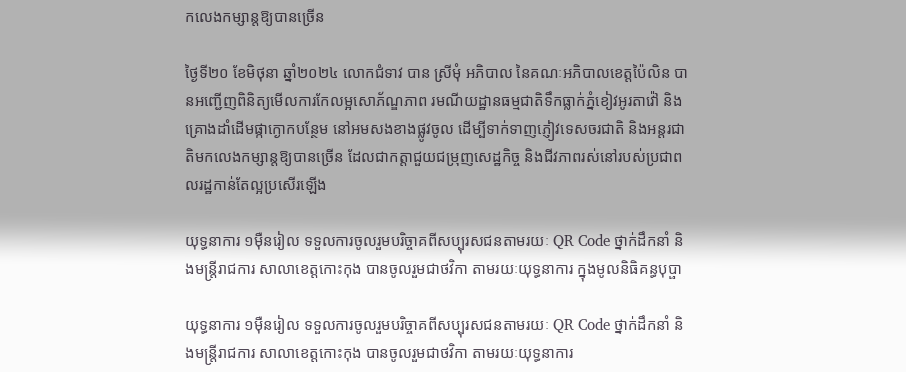កលេងកម្សាន្តឱ្យបានច្រើន

ថ្ងៃទី២០ ខែមិថុនា ឆ្នាំ២០២៤ លោកជំទាវ បាន ស្រីមុំ អភិបាល នៃគណៈអភិបាលខេត្តប៉ៃលិន បានអញ្ជើញពិនិត្យមើលការកែលម្អសោភ័ណ្ឌភាព រមណីយដ្ឋានធម្មជាតិទឹកធ្លាក់ភ្នំខៀវអូរតាវ៉ៅ និងគ្រោងដាំដើមផ្កាក្ងោកបន្ថែម នៅអមសងខាងផ្លូវចូល ដើម្បីទាក់ទាញភ្ញៀវទេសចរជាតិ និងអន្តរជាតិមកលេងកម្សាន្តឱ្យបានច្រើន ដែលជាកត្តាជួយជម្រុញសេដ្ឋកិច្ច និងជីវភាពរស់នៅរបស់ប្រជាពលរដ្ឋកាន់តែល្អប្រសើរឡើង

យុទ្ធនាការ ១ម៉ឺនរៀល ទទួលការចូលរួមបរិច្ចាគពីសប្បុរសជនតាមរយៈ QR Code ថ្នាក់ដឹកនាំ និងមន្ត្រីរាជការ សាលាខេត្តកោះកុង បានចូលរួមជាថវិកា តាមរយៈយុទ្ធនាការ ក្នុងមូលនិធិគន្ធបុប្ផា

យុទ្ធនាការ ១ម៉ឺនរៀល ទទួលការចូលរួមបរិច្ចាគពីសប្បុរសជនតាមរយៈ QR Code ថ្នាក់ដឹកនាំ និងមន្ត្រីរាជការ សាលាខេត្តកោះកុង បានចូលរួមជាថវិកា តាមរយៈយុទ្ធនាការ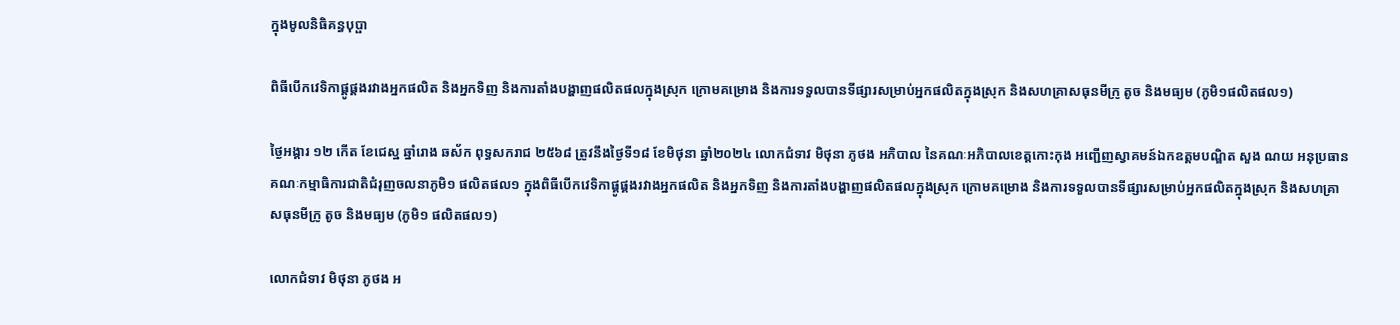ក្នុងមូលនិធិគន្ធបុប្ផា

ពិធីបើកវេទិកាផ្គូផ្គងរវាងអ្នកផលិត និងអ្នកទិញ និងការតាំងបង្ហាញផលិតផលក្នុងស្រុក ក្រោមគម្រោង និងការទទួលបានទីផ្សារសម្រាប់អ្នកផលិតក្នុងស្រុក និងសហគ្រាសធុនមីក្រូ តូច និងមធ្យម (ភូមិ១ផលិតផល១)

ថ្ងៃអង្គារ ១២ កើត ខែជេស្ឋ ឆ្នាំរោង ឆស័ក ពុទ្ធសករាជ ២៥៦៨ ត្រូវនឹងថ្ងៃទី១៨ ខែមិថុនា ឆ្នាំ២០២៤ លោកជំទាវ មិថុនា ភូថង អភិបាល នៃគណៈអភិបាលខេត្តកោះកុង អញ្ជើញស្វាគមន៍ឯកឧត្តមបណ្ឌិត សួង ណយ អនុប្រធានគណៈកម្មាធិការជាតិជំរុញចលនាភូមិ១ ផលិតផល១ ក្នុងពិធីបើកវេទិកាផ្គូផ្គងរវាងអ្នកផលិត និងអ្នកទិញ និងការតាំងបង្ហាញផលិតផលក្នុងស្រុក ក្រោមគម្រោង និងការទទួលបានទីផ្សារសម្រាប់អ្នកផលិតក្នុងស្រុក និងសហគ្រាសធុនមីក្រូ តូច និងមធ្យម (ភូមិ១ ផលិតផល១)

លោកជំទាវ មិថុនា ភូថង អ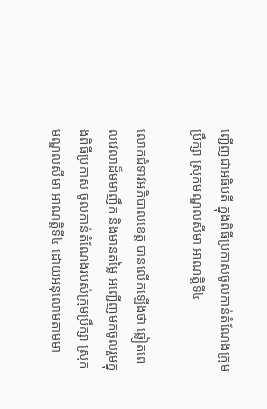ញ្ជើញជាអធិបតី ក្នុងពិធីប្រកាសចូលកាន់តំណែងក្រុមប្រឹក្សា ស្រុកមណ្ឌលសីមា អាណត្តិទី៤

លោកជំទាវអភិបាលខេត្ត បានលើកឡើងថា ឆ្លៀតពេលវេលាដ៏មមាញឹក និងមានតម្លៃ អញ្ជើញមកចូលរួមក្នុងពិធីប្រកាស ចូលកាន់តំណែងរបស់ក្រុមប្រឹក្សា ស្រុកមណ្ឌលសីមា អាណត្តិទី៤ ដោយអនុលោមតាមមា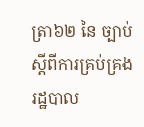ត្រា៦២ នៃ ច្បាប់ស្តីពីការគ្រប់គ្រងរដ្ឋបាល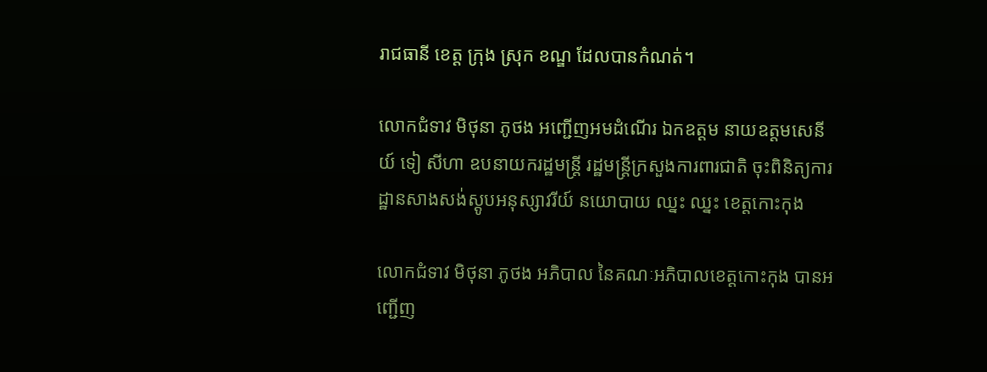រាជធានី ខេត្ត ក្រុង ស្រុក ខណ្ឌ ដែលបានកំណត់។

លោកជំទាវ មិថុនា ភូថង អញ្ជើញអមដំណើរ ឯកឧត្តម នាយឧត្តមសេនីយ៍ ទៀ សីហា ឧបនាយករដ្ឋមន្ត្រី រដ្ឋមន្ត្រីក្រសួងការពារជាតិ ចុះពិនិត្យការដ្ឋានសាងសង់ស្តូបអនុស្សាវរីយ៍ នយោបាយ ឈ្នះ ឈ្នះ ខេត្តកោះកុង

លោកជំទាវ មិថុនា ភូថង អភិបាល នៃគណៈអភិបាលខេត្តកោះកុង បានអញ្ជើញ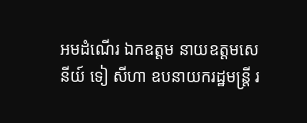អមដំណើរ ឯកឧត្តម នាយឧត្តមសេនីយ៍ ទៀ សីហា ឧបនាយករដ្ឋមន្ត្រី រ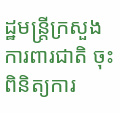ដ្ឋមន្ត្រីក្រសួងការពារជាតិ ចុះពិនិត្យការ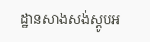ដ្ឋានសាងសង់ស្តូបអ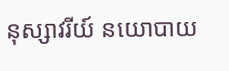នុស្សាវរីយ៍ នយោបាយ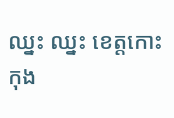ឈ្នះ ឈ្នះ ខេត្តកោះកុង